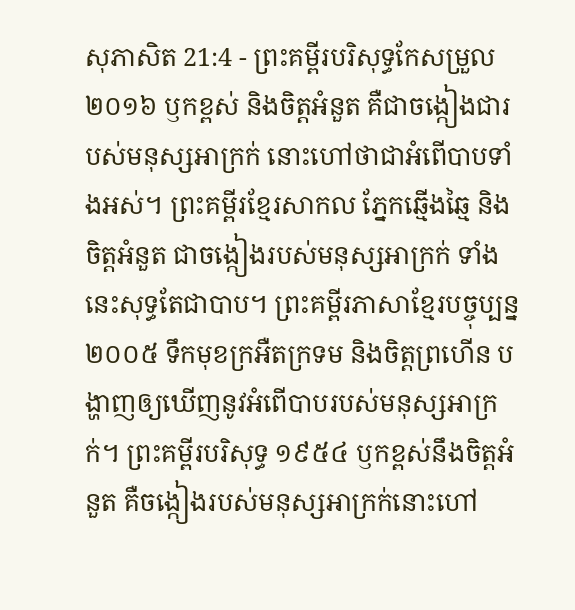សុភាសិត 21:4 - ព្រះគម្ពីរបរិសុទ្ធកែសម្រួល ២០១៦ ឫកខ្ពស់ និងចិត្តអំនួត គឺជាចង្កៀងជារបស់មនុស្សអាក្រក់ នោះហៅថាជាអំពើបាបទាំងអស់។ ព្រះគម្ពីរខ្មែរសាកល ភ្នែកឆ្មើងឆ្មៃ និងចិត្តអំនួត ជាចង្កៀងរបស់មនុស្សអាក្រក់ ទាំងនេះសុទ្ធតែជាបាប។ ព្រះគម្ពីរភាសាខ្មែរបច្ចុប្បន្ន ២០០៥ ទឹកមុខក្រអឺតក្រទម និងចិត្តព្រហើន បង្ហាញឲ្យឃើញនូវអំពើបាបរបស់មនុស្សអាក្រក់។ ព្រះគម្ពីរបរិសុទ្ធ ១៩៥៤ ឫកខ្ពស់នឹងចិត្តអំនួត គឺចង្កៀងរបស់មនុស្សអាក្រក់នោះហៅ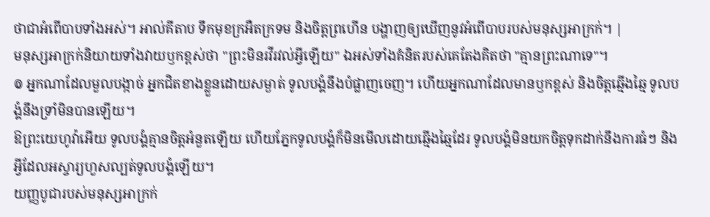ថាជាអំពើបាបទាំងអស់។ អាល់គីតាប ទឹកមុខក្រអឺតក្រទម និងចិត្តព្រហើន បង្ហាញឲ្យឃើញនូវអំពើបាបរបស់មនុស្សអាក្រក់។ |
មនុស្សអាក្រក់និយាយទាំងវាយឫកខ្ពស់ថា "ព្រះមិនរវីរវល់អ្វីឡើយ" ឯអស់ទាំងគំនិតរបស់គេតែងគិតថា "គ្មានព្រះណាទេ"។
៙ អ្នកណាដែលមួលបង្កាច់ អ្នកជិតខាងខ្លួនដោយសម្ងាត់ ទូលបង្គំនឹងបំផ្លាញចេញ។ ហើយអ្នកណាដែលមានឫកខ្ពស់ និងចិត្តឆ្មើងឆ្មៃ ទូលបង្គំនឹងទ្រាំមិនបានឡើយ។
ឱព្រះយេហូវ៉ាអើយ ទូលបង្គំគ្មានចិត្តអំនួតឡើយ ហើយភ្នែកទូលបង្គំក៏មិនមើលដោយឆ្មើងឆ្មៃដែរ ទូលបង្គំមិនយកចិត្តទុកដាក់នឹងការធំៗ និងអ្វីដែលអស្ចារ្យហួសល្បត់ទូលបង្គំឡើយ។
យញ្ញបូជារបស់មនុស្សអាក្រក់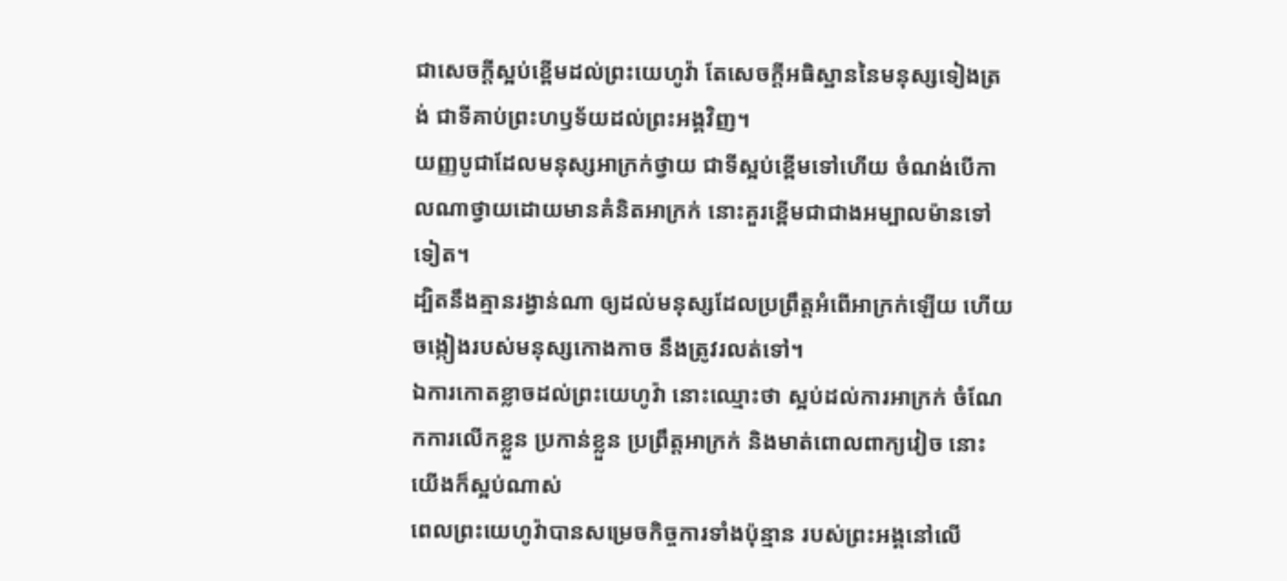ជាសេចក្ដីស្អប់ខ្ពើមដល់ព្រះយេហូវ៉ា តែសេចក្ដីអធិស្ឋាននៃមនុស្សទៀងត្រង់ ជាទីគាប់ព្រះហឫទ័យដល់ព្រះអង្គវិញ។
យញ្ញបូជាដែលមនុស្សអាក្រក់ថ្វាយ ជាទីស្អប់ខ្ពើមទៅហើយ ចំណង់បើកាលណាថ្វាយដោយមានគំនិតអាក្រក់ នោះគួរខ្ពើមជាជាងអម្បាលម៉ានទៅទៀត។
ដ្បិតនឹងគ្មានរង្វាន់ណា ឲ្យដល់មនុស្សដែលប្រព្រឹត្តអំពើអាក្រក់ឡើយ ហើយចង្កៀងរបស់មនុស្សកោងកាច នឹងត្រូវរលត់ទៅ។
ឯការកោតខ្លាចដល់ព្រះយេហូវ៉ា នោះឈ្មោះថា ស្អប់ដល់ការអាក្រក់ ចំណែកការលើកខ្លួន ប្រកាន់ខ្លួន ប្រព្រឹត្តអាក្រក់ និងមាត់ពោលពាក្យវៀច នោះយើងក៏ស្អប់ណាស់
ពេលព្រះយេហូវ៉ាបានសម្រេចកិច្ចការទាំងប៉ុន្មាន របស់ព្រះអង្គនៅលើ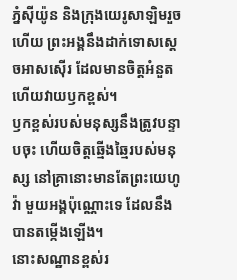ភ្នំស៊ីយ៉ូន និងក្រុងយេរូសាឡិមរួចហើយ ព្រះអង្គនឹងដាក់ទោសស្តេចអាសស៊ើរ ដែលមានចិត្តអំនួត ហើយវាយឫកខ្ពស់។
ឫកខ្ពស់របស់មនុស្សនឹងត្រូវបន្ទាបចុះ ហើយចិត្តឆ្មើងឆ្មៃរបស់មនុស្ស នៅគ្រានោះមានតែព្រះយេហូវ៉ា មួយអង្គប៉ុណ្ណោះទេ ដែលនឹងបានតម្កើងឡើង។
នោះសណ្ឋានខ្ពស់រ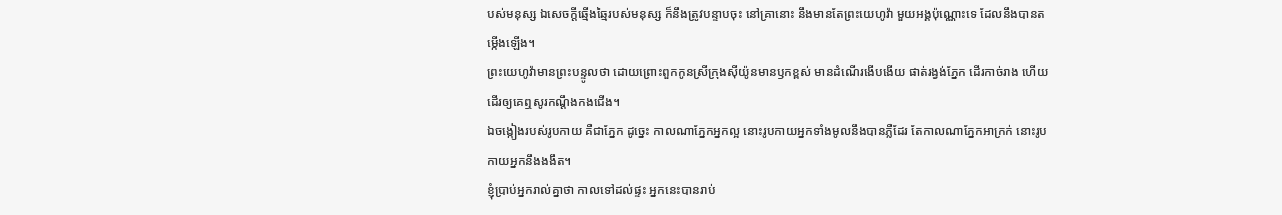បស់មនុស្ស ឯសេចក្ដីឆ្មើងឆ្មៃរបស់មនុស្ស ក៏នឹងត្រូវបន្ទាបចុះ នៅគ្រានោះ នឹងមានតែព្រះយេហូវ៉ា មួយអង្គប៉ុណ្ណោះទេ ដែលនឹងបានតម្កើងឡើង។
ព្រះយេហូវ៉ាមានព្រះបន្ទូលថា ដោយព្រោះពួកកូនស្រីក្រុងស៊ីយ៉ូនមានឫកខ្ពស់ មានដំណើរងើបងើយ ផាត់រង្វង់ភ្នែក ដើរកាច់រាង ហើយដើរឲ្យគេឮសូរកណ្ដឹងកងជើង។
ឯចង្កៀងរបស់រូបកាយ គឺជាភ្នែក ដូច្នេះ កាលណាភ្នែកអ្នកល្អ នោះរូបកាយអ្នកទាំងមូលនឹងបានភ្លឺដែរ តែកាលណាភ្នែកអាក្រក់ នោះរូបកាយអ្នកនឹងងងឹត។
ខ្ញុំប្រាប់អ្នករាល់គ្នាថា កាលទៅដល់ផ្ទះ អ្នកនេះបានរាប់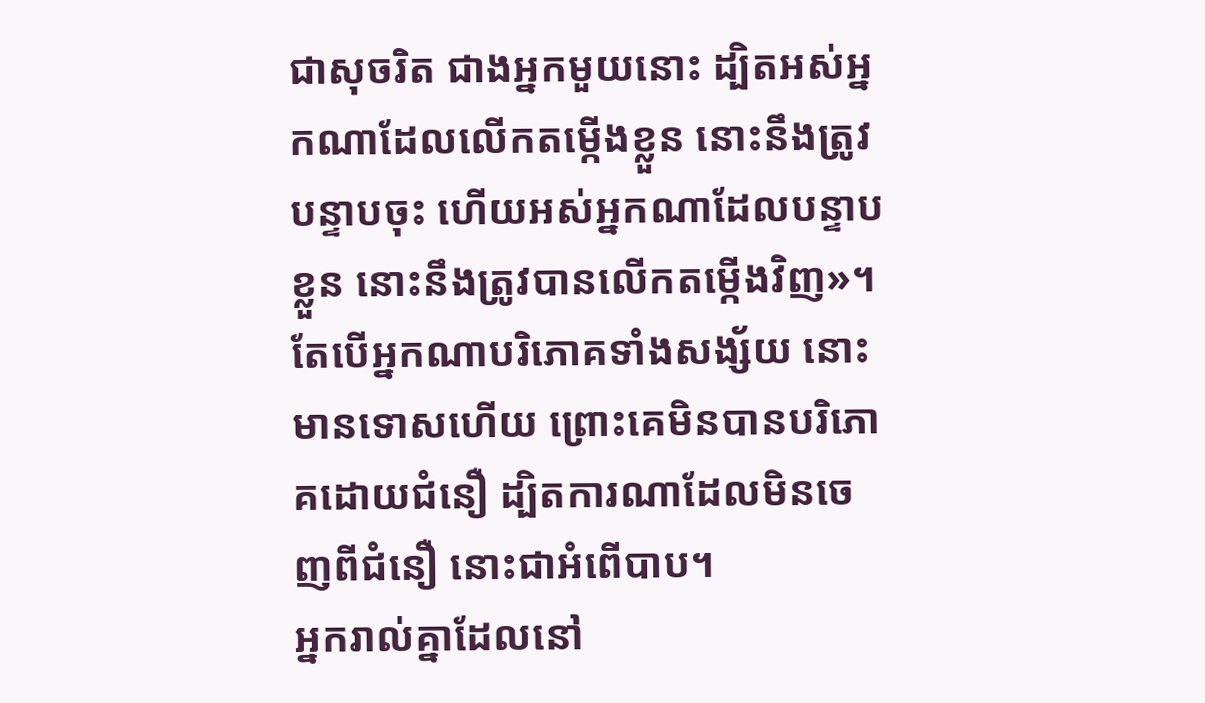ជាសុចរិត ជាងអ្នកមួយនោះ ដ្បិតអស់អ្នកណាដែលលើកតម្កើងខ្លួន នោះនឹងត្រូវបន្ទាបចុះ ហើយអស់អ្នកណាដែលបន្ទាបខ្លួន នោះនឹងត្រូវបានលើកតម្កើងវិញ»។
តែបើអ្នកណាបរិភោគទាំងសង្ស័យ នោះមានទោសហើយ ព្រោះគេមិនបានបរិភោគដោយជំនឿ ដ្បិតការណាដែលមិនចេញពីជំនឿ នោះជាអំពើបាប។
អ្នករាល់គ្នាដែលនៅ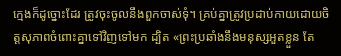ក្មេងក៏ដូច្នោះដែរ ត្រូវចុះចូលនឹងពួកចាស់ទុំ។ គ្រប់គ្នាត្រូវប្រដាប់កាយដោយចិត្តសុភាពចំពោះគ្នាទៅវិញទៅមក ដ្បិត «ព្រះប្រឆាំងនឹងមនុស្សអួតខ្លួន តែ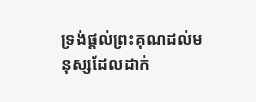ទ្រង់ផ្តល់ព្រះគុណដល់មនុស្សដែលដាក់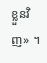ខ្លួនវិញ» ។